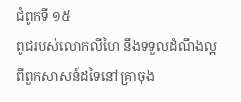ជំពូកទី ១៥
ពូជរបស់លោកលីហៃ នឹងទទួលដំណឹងល្អពីពួកសាសន៍ដទៃនៅគ្រាចុង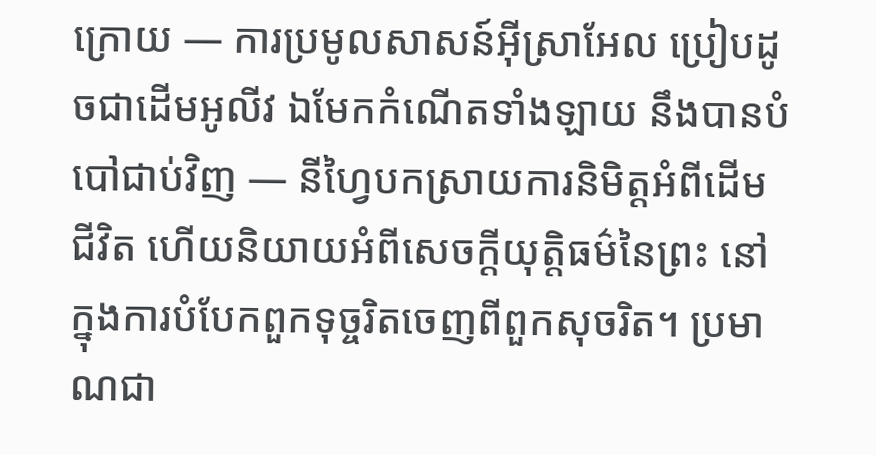ក្រោយ — ការប្រមូលសាសន៍អ៊ីស្រាអែល ប្រៀបដូចជាដើមអូលីវ ឯមែកកំណើតទាំងឡាយ នឹងបានបំបៅជាប់វិញ — នីហ្វៃបកស្រាយការនិមិត្តអំពីដើមជីវិត ហើយនិយាយអំពីសេចក្ដីយុត្តិធម៌នៃព្រះ នៅក្នុងការបំបែកពួកទុច្ចរិតចេញពីពួកសុចរិត។ ប្រមាណជា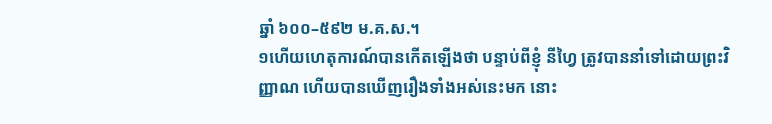ឆ្នាំ ៦០០–៥៩២ ម.គ.ស.។
១ហើយហេតុការណ៍បានកើតឡើងថា បន្ទាប់ពីខ្ញុំ នីហ្វៃ ត្រូវបាននាំទៅដោយព្រះវិញ្ញាណ ហើយបានឃើញរឿងទាំងអស់នេះមក នោះ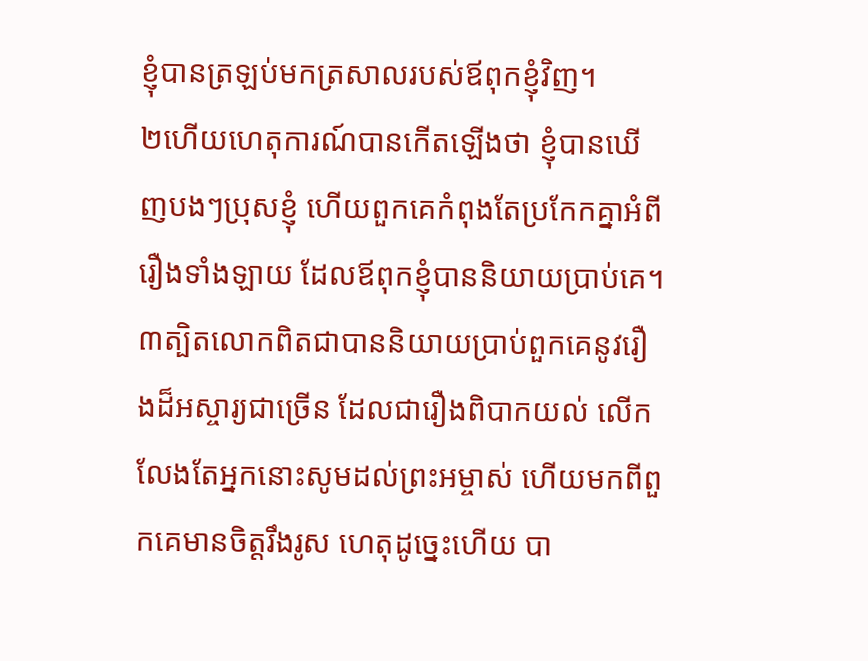ខ្ញុំបានត្រឡប់មកត្រសាលរបស់ឪពុកខ្ញុំវិញ។
២ហើយហេតុការណ៍បានកើតឡើងថា ខ្ញុំបានឃើញបងៗប្រុសខ្ញុំ ហើយពួកគេកំពុងតែប្រកែកគ្នាអំពីរឿងទាំងឡាយ ដែលឪពុកខ្ញុំបាននិយាយប្រាប់គេ។
៣ត្បិតលោកពិតជាបាននិយាយប្រាប់ពួកគេនូវរឿងដ៏អស្ចារ្យជាច្រើន ដែលជារឿងពិបាកយល់ លើកលែងតែអ្នកនោះសូមដល់ព្រះអម្ចាស់ ហើយមកពីពួកគេមានចិត្តរឹងរូស ហេតុដូច្នេះហើយ បា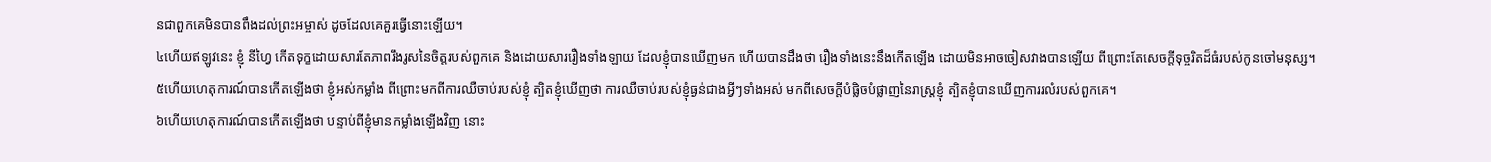នជាពួកគេមិនបានពឹងដល់ព្រះអម្ចាស់ ដូចដែលគេគួរធ្វើនោះឡើយ។
៤ហើយឥឡូវនេះ ខ្ញុំ នីហ្វៃ កើតទុក្ខដោយសារតែភាពរឹងរូសនៃចិត្តរបស់ពួកគេ និងដោយសាររឿងទាំងឡាយ ដែលខ្ញុំបានឃើញមក ហើយបានដឹងថា រឿងទាំងនេះនឹងកើតឡើង ដោយមិនអាចចៀសវាងបានឡើយ ពីព្រោះតែសេចក្ដីទុច្ចរិតដ៏ធំរបស់កូនចៅមនុស្ស។
៥ហើយហេតុការណ៍បានកើតឡើងថា ខ្ញុំអស់កម្លាំង ពីព្រោះមកពីការឈឺចាប់របស់ខ្ញុំ ត្បិតខ្ញុំឃើញថា ការឈឺចាប់របស់ខ្ញុំធ្ងន់ជាងអ្វីៗទាំងអស់ មកពីសេចក្ដីបំផ្លិចបំផ្លាញនៃរាស្ត្រខ្ញុំ ត្បិតខ្ញុំបានឃើញការរលំរបស់ពួកគេ។
៦ហើយហេតុការណ៍បានកើតឡើងថា បន្ទាប់ពីខ្ញុំមានកម្លាំងឡើងវិញ នោះ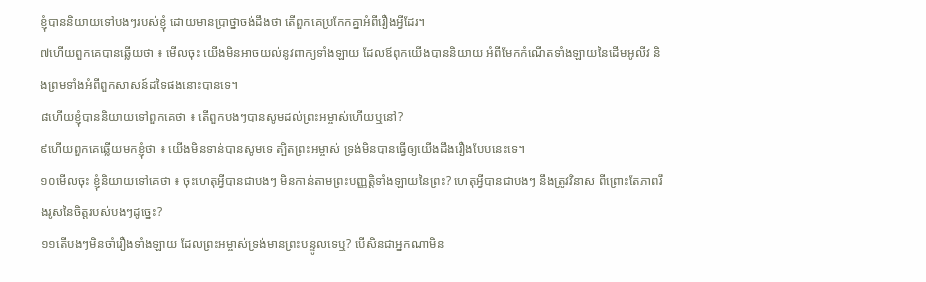ខ្ញុំបាននិយាយទៅបងៗរបស់ខ្ញុំ ដោយមានប្រាថ្នាចង់ដឹងថា តើពួកគេប្រកែកគ្នាអំពីរឿងអ្វីដែរ។
៧ហើយពួកគេបានឆ្លើយថា ៖ មើលចុះ យើងមិនអាចយល់នូវពាក្យទាំងឡាយ ដែលឪពុកយើងបាននិយាយ អំពីមែកកំណើតទាំងឡាយនៃដើមអូលីវ និងព្រមទាំងអំពីពួកសាសន៍ដទៃផងនោះបានទេ។
៨ហើយខ្ញុំបាននិយាយទៅពួកគេថា ៖ តើពួកបងៗបានសូមដល់ព្រះអម្ចាស់ហើយឬនៅ?
៩ហើយពួកគេឆ្លើយមកខ្ញុំថា ៖ យើងមិនទាន់បានសូមទេ ត្បិតព្រះអម្ចាស់ ទ្រង់មិនបានធ្វើឲ្យយើងដឹងរឿងបែបនេះទេ។
១០មើលចុះ ខ្ញុំនិយាយទៅគេថា ៖ ចុះហេតុអ្វីបានជាបងៗ មិនកាន់តាមព្រះបញ្ញត្តិទាំងឡាយនៃព្រះ? ហេតុអ្វីបានជាបងៗ នឹងត្រូវវិនាស ពីព្រោះតែភាពរឹងរូសនៃចិត្តរបស់បងៗដូច្នេះ?
១១តើបងៗមិនចាំរឿងទាំងឡាយ ដែលព្រះអម្ចាស់ទ្រង់មានព្រះបន្ទូលទេឬ? បើសិនជាអ្នកណាមិន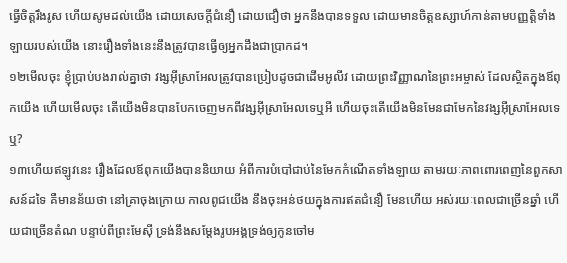ធ្វើចិត្តរឹងរូស ហើយសូមដល់យើង ដោយសេចក្ដីជំនឿ ដោយជឿថា អ្នកនឹងបានទទួល ដោយមានចិត្តឧស្សាហ៍កាន់តាមបញ្ញត្តិទាំងឡាយរបស់យើង នោះរឿងទាំងនេះនឹងត្រូវបានធ្វើឲ្យអ្នកដឹងជាប្រាកដ។
១២មើលចុះ ខ្ញុំប្រាប់បងរាល់គ្នាថា វង្សអ៊ីស្រាអែលត្រូវបានប្រៀបដូចជាដើមអូលីវ ដោយព្រះវិញ្ញាណនៃព្រះអម្ចាស់ ដែលស្ថិតក្នុងឪពុកយើង ហើយមើលចុះ តើយើងមិនបានបែកចេញមកពីវង្សអ៊ីស្រាអែលទេឬអី ហើយចុះតើយើងមិនមែនជាមែកនៃវង្សអ៊ីស្រាអែលទេឬ?
១៣ហើយឥឡូវនេះ រឿងដែលឪពុកយើងបាននិយាយ អំពីការបំបៅជាប់នៃមែកកំណើតទាំងឡាយ តាមរយៈភាពពោរពេញនៃពួកសាសន៍ដទៃ គឺមានន័យថា នៅគ្រាចុងក្រោយ កាលពូជយើង នឹងចុះអន់ថយក្នុងការឥតជំនឿ មែនហើយ អស់រយៈពេលជាច្រើនឆ្នាំ ហើយជាច្រើនតំណ បន្ទាប់ពីព្រះមែស៊ី ទ្រង់នឹងសម្ដែងរូបអង្គទ្រង់ឲ្យកូនចៅម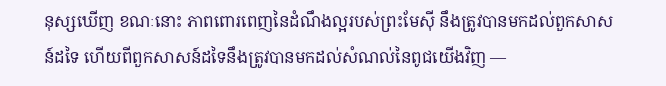នុស្សឃើញ ខណៈនោះ ភាពពោរពេញនៃដំណឹងល្អរបស់ព្រះមែស៊ី នឹងត្រូវបានមកដល់ពួកសាសន៍ដទៃ ហើយពីពួកសាសន៍ដទៃនឹងត្រូវបានមកដល់សំណល់នៃពូជយើងវិញ —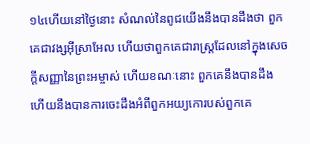១៤ហើយនៅថ្ងៃនោះ សំណល់នៃពូជយើងនឹងបានដឹងថា ពួកគេជាវង្សអ៊ីស្រាអែល ហើយថាពួកគេជារាស្ត្រដែលនៅក្នុងសេចក្ដីសញ្ញានៃព្រះអម្ចាស់ ហើយខណៈនោះ ពួកគេនឹងបានដឹង ហើយនឹងបានការចេះដឹងអំពីពួកអយ្យកោរបស់ពួកគេ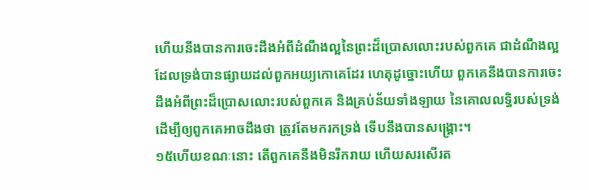ហើយនឹងបានការចេះដឹងអំពីដំណឹងល្អនៃព្រះដ៏ប្រោសលោះរបស់ពួកគេ ជាដំណឹងល្អដែលទ្រង់បានផ្សាយដល់ពួកអយ្យកោគេដែរ ហេតុដូច្នោះហើយ ពួកគេនឹងបានការចេះដឹងអំពីព្រះដ៏ប្រោសលោះរបស់ពួកគេ និងគ្រប់ន័យទាំងឡាយ នៃគោលលទ្ធិរបស់ទ្រង់ ដើម្បីឲ្យពួកគេអាចដឹងថា ត្រូវតែមករកទ្រង់ ទើបនឹងបានសង្គ្រោះ។
១៥ហើយខណៈនោះ តើពួកគេនឹងមិនរីករាយ ហើយសរសើរត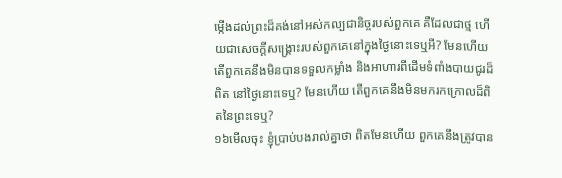ម្កើងដល់ព្រះដ៏គង់នៅអស់កល្បជានិច្ចរបស់ពួកគេ គឺដែលជាថ្ម ហើយជាសេចក្ដីសង្គ្រោះរបស់ពួកគេនៅក្នុងថ្ងៃនោះទេឬអី? មែនហើយ តើពួកគេនឹងមិនបានទទួលកម្លាំង និងអាហារពីដើមទំពាំងបាយជូរដ៏ពិត នៅថ្ងៃនោះទេឬ? មែនហើយ តើពួកគេនឹងមិនមករកក្រោលដ៏ពិតនៃព្រះទេឬ?
១៦មើលចុះ ខ្ញុំប្រាប់បងរាល់គ្នាថា ពិតមែនហើយ ពួកគេនឹងត្រូវបាន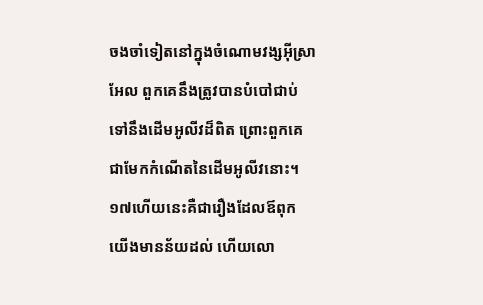ចងចាំទៀតនៅក្នុងចំណោមវង្សអ៊ីស្រាអែល ពួកគេនឹងត្រូវបានបំបៅជាប់ទៅនឹងដើមអូលីវដ៏ពិត ព្រោះពួកគេជាមែកកំណើតនៃដើមអូលីវនោះ។
១៧ហើយនេះគឺជារឿងដែលឪពុកយើងមានន័យដល់ ហើយលោ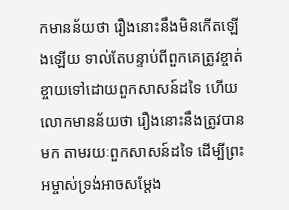កមានន័យថា រឿងនោះនឹងមិនកើតឡើងឡើយ ទាល់តែបន្ទាប់ពីពួកគេត្រូវខ្ចាត់ខ្ចាយទៅដោយពួកសាសន៍ដទៃ ហើយលោកមានន័យថា រឿងនោះនឹងត្រូវបានមក តាមរយៈពួកសាសន៍ដទៃ ដើម្បីព្រះអម្ចាស់ទ្រង់អាចសម្ដែង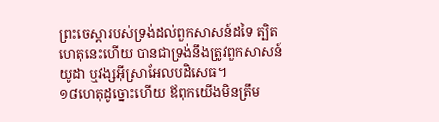ព្រះចេស្ដារបស់ទ្រង់ដល់ពួកសាសន៍ដទៃ ត្បិតហេតុនេះហើយ បានជាទ្រង់នឹងត្រូវពួកសាសន៍យូដា ឬវង្សអ៊ីស្រាអែលបដិសេធ។
១៨ហេតុដូច្នោះហើយ ឪពុកយើងមិនត្រឹម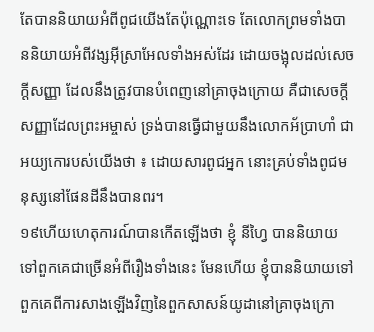តែបាននិយាយអំពីពូជយើងតែប៉ុណ្ណោះទេ តែលោកព្រមទាំងបាននិយាយអំពីវង្សអ៊ីស្រាអែលទាំងអស់ដែរ ដោយចង្អុលដល់សេចក្ដីសញ្ញា ដែលនឹងត្រូវបានបំពេញនៅគ្រាចុងក្រោយ គឺជាសេចក្ដីសញ្ញាដែលព្រះអម្ចាស់ ទ្រង់បានធ្វើជាមួយនឹងលោកអ័ប្រាហាំ ជាអយ្យកោរបស់យើងថា ៖ ដោយសារពូជអ្នក នោះគ្រប់ទាំងពូជមនុស្សនៅផែនដីនឹងបានពរ។
១៩ហើយហេតុការណ៍បានកើតឡើងថា ខ្ញុំ នីហ្វៃ បាននិយាយទៅពួកគេជាច្រើនអំពីរឿងទាំងនេះ មែនហើយ ខ្ញុំបាននិយាយទៅពួកគេពីការសាងឡើងវិញនៃពួកសាសន៍យូដានៅគ្រាចុងក្រោ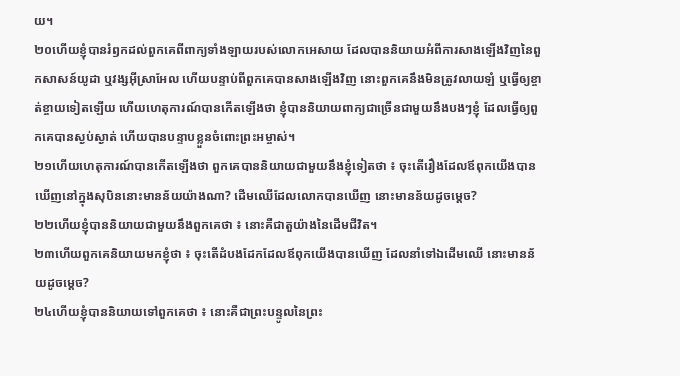យ។
២០ហើយខ្ញុំបានរំឭកដល់ពួកគេពីពាក្យទាំងឡាយរបស់លោកអេសាយ ដែលបាននិយាយអំពីការសាងឡើងវិញនៃពួកសាសន៍យូដា ឬវង្សអ៊ីស្រាអែល ហើយបន្ទាប់ពីពួកគេបានសាងឡើងវិញ នោះពួកគេនឹងមិនត្រូវលាយឡំ ឬធ្វើឲ្យខ្ចាត់ខ្ចាយទៀតឡើយ ហើយហេតុការណ៍បានកើតឡើងថា ខ្ញុំបាននិយាយពាក្យជាច្រើនជាមួយនឹងបងៗខ្ញុំ ដែលធ្វើឲ្យពួកគេបានស្ងប់ស្ងាត់ ហើយបានបន្ទាបខ្លួនចំពោះព្រះអម្ចាស់។
២១ហើយហេតុការណ៍បានកើតឡើងថា ពួកគេបាននិយាយជាមួយនឹងខ្ញុំទៀតថា ៖ ចុះតើរឿងដែលឪពុកយើងបានឃើញនៅក្នុងសុបិននោះមានន័យយ៉ាងណា? ដើមឈើដែលលោកបានឃើញ នោះមានន័យដូចម្ដេច?
២២ហើយខ្ញុំបាននិយាយជាមួយនឹងពួកគេថា ៖ នោះគឺជាតួយ៉ាងនៃដើមជីវិត។
២៣ហើយពួកគេនិយាយមកខ្ញុំថា ៖ ចុះតើដំបងដែកដែលឪពុកយើងបានឃើញ ដែលនាំទៅឯដើមឈើ នោះមានន័យដូចម្ដេច?
២៤ហើយខ្ញុំបាននិយាយទៅពួកគេថា ៖ នោះគឺជាព្រះបន្ទូលនៃព្រះ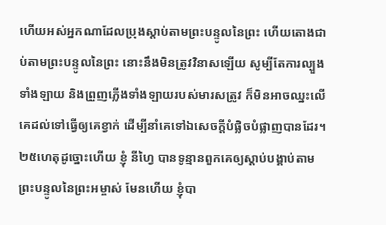ហើយអស់អ្នកណាដែលប្រុងស្ដាប់តាមព្រះបន្ទូលនៃព្រះ ហើយតោងជាប់តាមព្រះបន្ទូលនៃព្រះ នោះនឹងមិនត្រូវវិនាសឡើយ សូម្បីតែការល្បួងទាំងឡាយ និងព្រួញភ្លើងទាំងឡាយរបស់មារសត្រូវ ក៏មិនអាចឈ្នះលើគេដល់ទៅធ្វើឲ្យគេខ្វាក់ ដើម្បីនាំគេទៅឯសេចក្ដីបំផ្លិចបំផ្លាញបានដែរ។
២៥ហេតុដូច្នោះហើយ ខ្ញុំ នីហ្វៃ បានទូន្មានពួកគេឲ្យស្ដាប់បង្គាប់តាមព្រះបន្ទូលនៃព្រះអម្ចាស់ មែនហើយ ខ្ញុំបា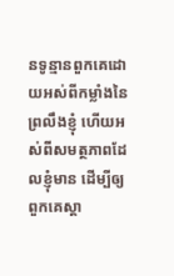នទូន្មានពួកគេដោយអស់ពីកម្លាំងនៃព្រលឹងខ្ញុំ ហើយអស់ពីសមត្ថភាពដែលខ្ញុំមាន ដើម្បីឲ្យពួកគេស្ដា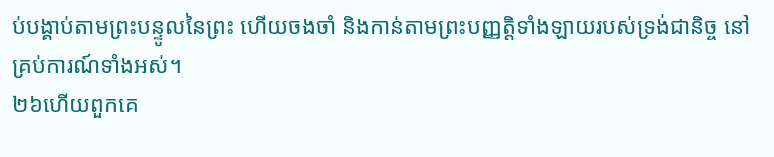ប់បង្គាប់តាមព្រះបន្ទូលនៃព្រះ ហើយចងចាំ និងកាន់តាមព្រះបញ្ញត្តិទាំងឡាយរបស់ទ្រង់ជានិច្ច នៅគ្រប់ការណ៍ទាំងអស់។
២៦ហើយពួកគេ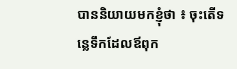បាននិយាយមកខ្ញុំថា ៖ ចុះតើទន្លេទឹកដែលឪពុក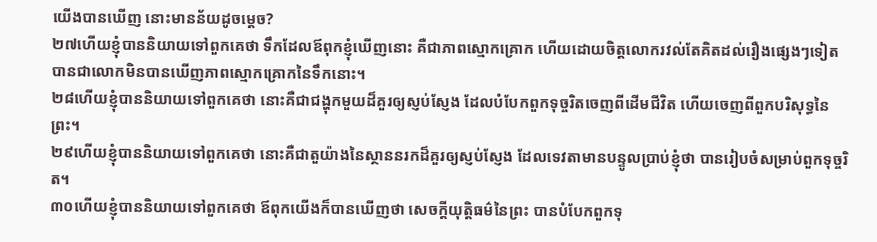យើងបានឃើញ នោះមានន័យដូចម្ដេច?
២៧ហើយខ្ញុំបាននិយាយទៅពួកគេថា ទឹកដែលឪពុកខ្ញុំឃើញនោះ គឺជាភាពស្មោកគ្រោក ហើយដោយចិត្តលោករវល់តែគិតដល់រឿងផ្សេងៗទៀត បានជាលោកមិនបានឃើញភាពស្មោកគ្រោកនៃទឹកនោះ។
២៨ហើយខ្ញុំបាននិយាយទៅពួកគេថា នោះគឺជាជង្ហុកមួយដ៏គួរឲ្យស្ញប់ស្ញែង ដែលបំបែកពួកទុច្ចរិតចេញពីដើមជីវិត ហើយចេញពីពួកបរិសុទ្ធនៃព្រះ។
២៩ហើយខ្ញុំបាននិយាយទៅពួកគេថា នោះគឺជាតួយ៉ាងនៃស្ថាននរកដ៏គួរឲ្យស្ញប់ស្ញែង ដែលទេវតាមានបន្ទូលប្រាប់ខ្ញុំថា បានរៀបចំសម្រាប់ពួកទុច្ចរិត។
៣០ហើយខ្ញុំបាននិយាយទៅពួកគេថា ឪពុកយើងក៏បានឃើញថា សេចក្ដីយុត្តិធម៌នៃព្រះ បានបំបែកពួកទុ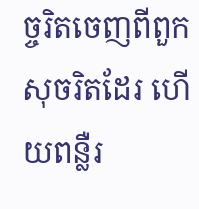ច្ចរិតចេញពីពួកសុចរិតដែរ ហើយពន្លឺរ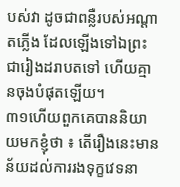បស់វា ដូចជាពន្លឺរបស់អណ្ដាតភ្លើង ដែលឡើងទៅឯព្រះជារៀងដរាបតទៅ ហើយគ្មានចុងបំផុតឡើយ។
៣១ហើយពួកគេបាននិយាយមកខ្ញុំថា ៖ តើរឿងនេះមានន័យដល់ការរងទុក្ខវេទនា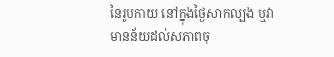នៃរូបកាយ នៅក្នុងថ្ងៃសាកល្បង ឬវាមានន័យដល់សភាពចុ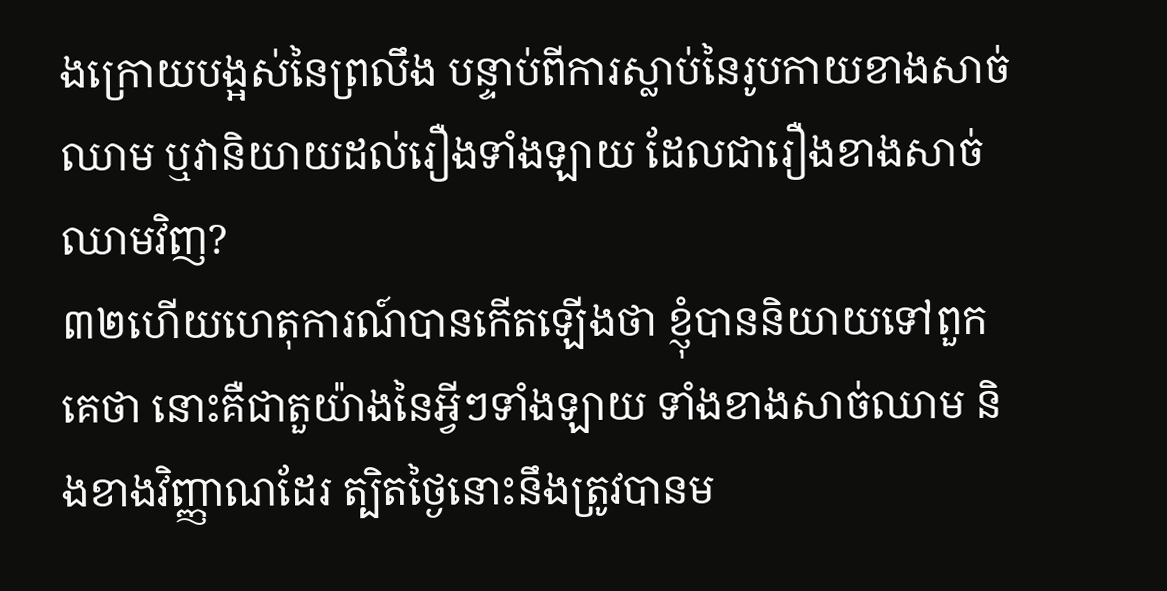ងក្រោយបង្អស់នៃព្រលឹង បន្ទាប់ពីការស្លាប់នៃរូបកាយខាងសាច់ឈាម ឬវានិយាយដល់រឿងទាំងឡាយ ដែលជារឿងខាងសាច់ឈាមវិញ?
៣២ហើយហេតុការណ៍បានកើតឡើងថា ខ្ញុំបាននិយាយទៅពួកគេថា នោះគឺជាតួយ៉ាងនៃអ្វីៗទាំងឡាយ ទាំងខាងសាច់ឈាម និងខាងវិញ្ញាណដែរ ត្បិតថ្ងៃនោះនឹងត្រូវបានម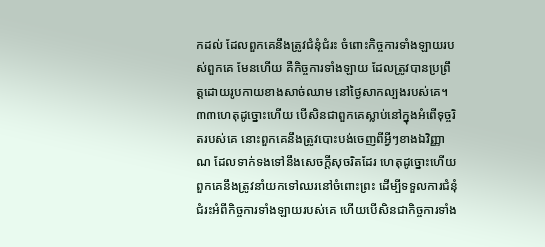កដល់ ដែលពួកគេនឹងត្រូវជំនុំជំរះ ចំពោះកិច្ចការទាំងឡាយរបស់ពួកគេ មែនហើយ គឺកិច្ចការទាំងឡាយ ដែលត្រូវបានប្រព្រឹត្តដោយរូបកាយខាងសាច់ឈាម នៅថ្ងៃសាកល្បងរបស់គេ។
៣៣ហេតុដូច្នោះហើយ បើសិនជាពួកគេស្លាប់នៅក្នុងអំពើទុច្ចរិតរបស់គេ នោះពួកគេនឹងត្រូវបោះបង់ចេញពីអ្វីៗខាងឯវិញ្ញាណ ដែលទាក់ទងទៅនឹងសេចក្ដីសុចរិតដែរ ហេតុដូច្នោះហើយ ពួកគេនឹងត្រូវនាំយកទៅឈរនៅចំពោះព្រះ ដើម្បីទទួលការជំនុំជំរះអំពីកិច្ចការទាំងឡាយរបស់គេ ហើយបើសិនជាកិច្ចការទាំង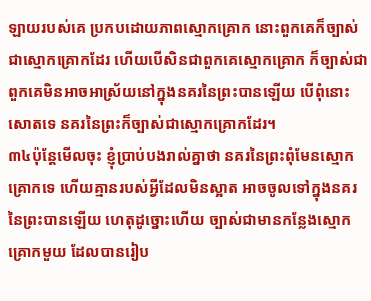ឡាយរបស់គេ ប្រកបដោយភាពស្មោកគ្រោក នោះពួកគេក៏ច្បាស់ជាស្មោកគ្រោកដែរ ហើយបើសិនជាពួកគេស្មោកគ្រោក ក៏ច្បាស់ជាពួកគេមិនអាចអាស្រ័យនៅក្នុងនគរនៃព្រះបានឡើយ បើពុំនោះសោតទេ នគរនៃព្រះក៏ច្បាស់ជាស្មោកគ្រោកដែរ។
៣៤ប៉ុន្តែមើលចុះ ខ្ញុំប្រាប់បងរាល់គ្នាថា នគរនៃព្រះពុំមែនស្មោកគ្រោកទេ ហើយគ្មានរបស់អ្វីដែលមិនស្អាត អាចចូលទៅក្នុងនគរនៃព្រះបានឡើយ ហេតុដូច្នោះហើយ ច្បាស់ជាមានកន្លែងស្មោកគ្រោកមួយ ដែលបានរៀប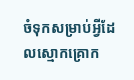ចំទុកសម្រាប់អ្វីដែលស្មោកគ្រោក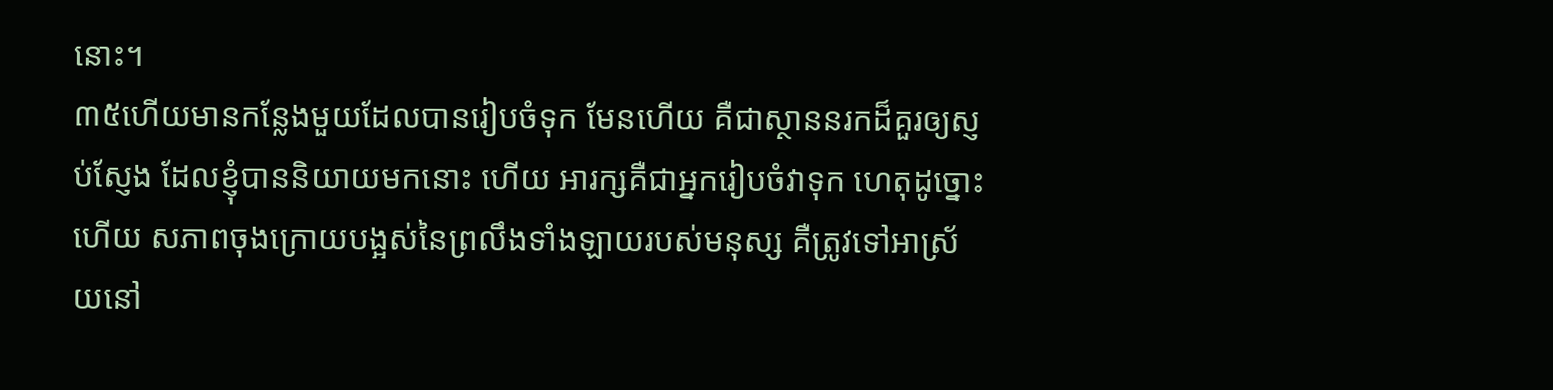នោះ។
៣៥ហើយមានកន្លែងមួយដែលបានរៀបចំទុក មែនហើយ គឺជាស្ថាននរកដ៏គួរឲ្យស្ញប់ស្ញែង ដែលខ្ញុំបាននិយាយមកនោះ ហើយ អារក្សគឺជាអ្នករៀបចំវាទុក ហេតុដូច្នោះហើយ សភាពចុងក្រោយបង្អស់នៃព្រលឹងទាំងឡាយរបស់មនុស្ស គឺត្រូវទៅអាស្រ័យនៅ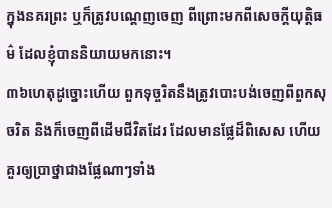ក្នុងនគរព្រះ ឬក៏ត្រូវបណ្ដេញចេញ ពីព្រោះមកពីសេចក្ដីយុត្តិធម៌ ដែលខ្ញុំបាននិយាយមកនោះ។
៣៦ហេតុដូច្នោះហើយ ពួកទុច្ចរិតនឹងត្រូវបោះបង់ចេញពីពួកសុចរិត និងក៏ចេញពីដើមជីវិតដែរ ដែលមានផ្លែដ៏ពិសេស ហើយគួរឲ្យប្រាថ្នាជាងផ្លែណាៗទាំង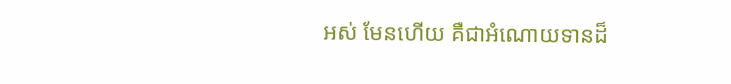អស់ មែនហើយ គឺជាអំណោយទានដ៏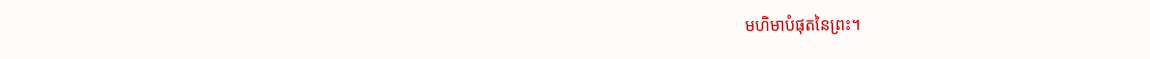មហិមាបំផុតនៃព្រះ។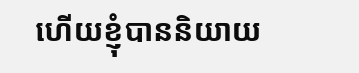ហើយខ្ញុំបាននិយាយ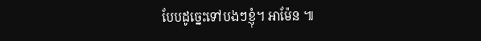បែបដូច្នេះទៅបងៗខ្ញុំ។ អាម៉ែន ៕